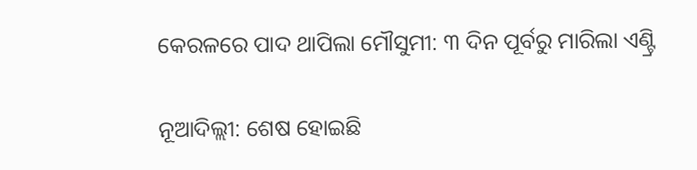କେରଳରେ ପାଦ ଥାପିଲା ମୌସୁମୀ: ୩ ଦିନ ପୂର୍ବରୁ ମାରିଲା ଏଣ୍ଟ୍ରି

ନୂଆଦିଲ୍ଲୀ: ଶେଷ ହୋଇଛି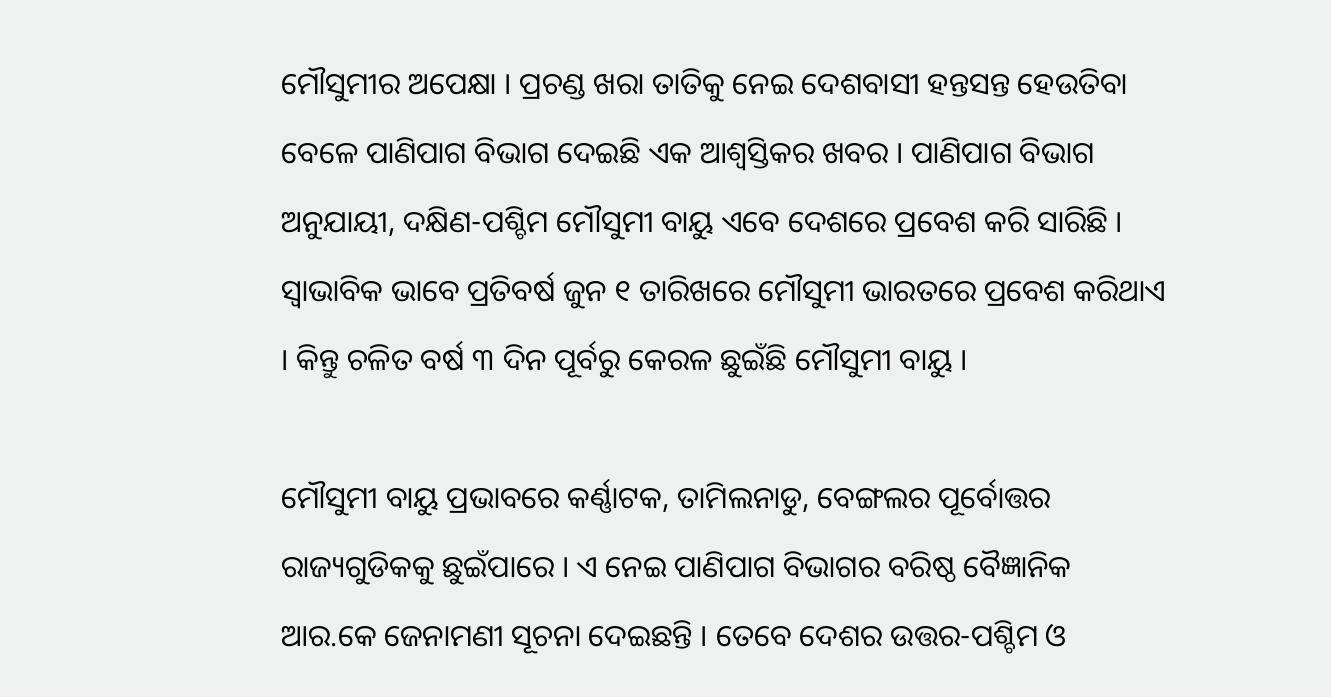ମୌସୁମୀର ଅପେକ୍ଷା । ପ୍ରଚଣ୍ଡ ଖରା ତାତିକୁ ନେଇ ଦେଶବାସୀ ହନ୍ତସନ୍ତ ହେଉତିବା ବେଳେ ପାଣିପାଗ ବିଭାଗ ଦେଇଛି ଏକ ଆଶ୍ୱସ୍ତିକର ଖବର । ପାଣିପାଗ ବିଭାଗ ଅନୁଯାୟୀ, ଦକ୍ଷିଣ-ପଶ୍ଚିମ ମୌସୁମୀ ବାୟୁ ଏବେ ଦେଶରେ ପ୍ରବେଶ କରି ସାରିଛି । ସ୍ୱାଭାବିକ ଭାବେ ପ୍ରତିବର୍ଷ ଜୁନ ୧ ତାରିଖରେ ମୌସୁମୀ ଭାରତରେ ପ୍ରବେଶ କରିଥାଏ । କିନ୍ତୁ ଚଳିତ ବର୍ଷ ୩ ଦିନ ପୂର୍ବରୁ କେରଳ ଛୁଇଁଛି ମୌସୁମୀ ବାୟୁ ।

ମୌସୁମୀ ବାୟୁ ପ୍ରଭାବରେ କର୍ଣ୍ଣାଟକ, ତାମିଲନାଡୁ, ବେଙ୍ଗଲର ପୂର୍ବୋତ୍ତର ରାଜ୍ୟଗୁଡିକକୁ ଛୁଇଁପାରେ । ଏ ନେଇ ପାଣିପାଗ ବିଭାଗର ବରିଷ୍ଠ ବୈଜ୍ଞାନିକ ଆର.କେ ଜେନାମଣୀ ସୂଚନା ଦେଇଛନ୍ତି । ତେବେ ଦେଶର ଉତ୍ତର-ପଶ୍ଚିମ ଓ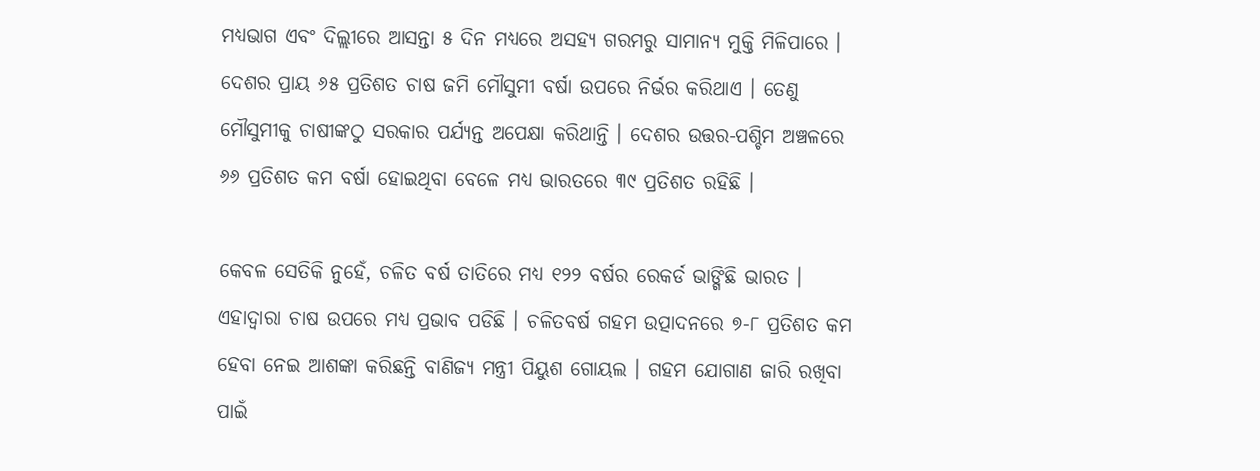ମଧ୍ୟଭାଗ ଏବଂ ଦିଲ୍ଲୀରେ ଆସନ୍ତା ୫ ଦିନ ମଧ୍ୟରେ ଅସହ୍ୟ ଗରମରୁ ସାମାନ୍ୟ ମୁକ୍ତି ମିଳିପାରେ । ଦେଶର ପ୍ରାୟ ୬୫ ପ୍ରତିଶତ ଚାଷ ଜମି ମୌସୁମୀ ବର୍ଷା ଉପରେ ନିର୍ଭର କରିଥାଏ । ତେଣୁ ମୌସୁମୀକୁ ଚାଷୀଙ୍କଠୁ ସରକାର ପର୍ଯ୍ୟନ୍ତ ଅପେକ୍ଷା କରିଥାନ୍ତି । ଦେଶର ଉତ୍ତର-ପଶ୍ଚିମ ଅଞ୍ଚଳରେ ୬୬ ପ୍ରତିଶତ କମ ବର୍ଷା ହୋଇଥିବା ବେଳେ ମଧ୍ୟ ଭାରତରେ ୩୯ ପ୍ରତିଶତ ରହିଛି ।

କେବଳ ସେତିକି ନୁହେଁ, ଚଳିତ ବର୍ଷ ତାତିରେ ମଧ୍ୟ ୧୨୨ ବର୍ଷର ରେକର୍ଡ ଭାଙ୍ଗିଛି ଭାରତ । ଏହାଦ୍ୱାରା ଚାଷ ଉପରେ ମଧ୍ୟ ପ୍ରଭାବ ପଡିଛି । ଚଳିତବର୍ଷ ଗହମ ଉତ୍ପାଦନରେ ୭-୮ ପ୍ରତିଶତ କମ ହେବା ନେଇ ଆଶଙ୍କା କରିଛନ୍ତି ବାଣିଜ୍ୟ ମନ୍ତ୍ରୀ ପିୟୁଶ ଗୋୟଲ । ଗହମ ଯୋଗାଣ ଜାରି ରଖିବା ପାଇଁ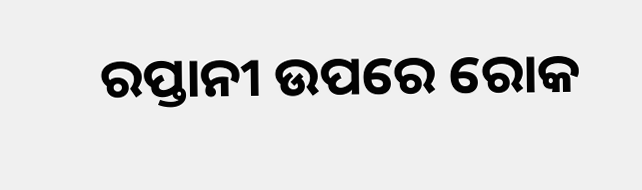ରପ୍ତାନୀ ଉପରେ ରୋକ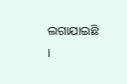ଲଗାଯାଇଛି ।